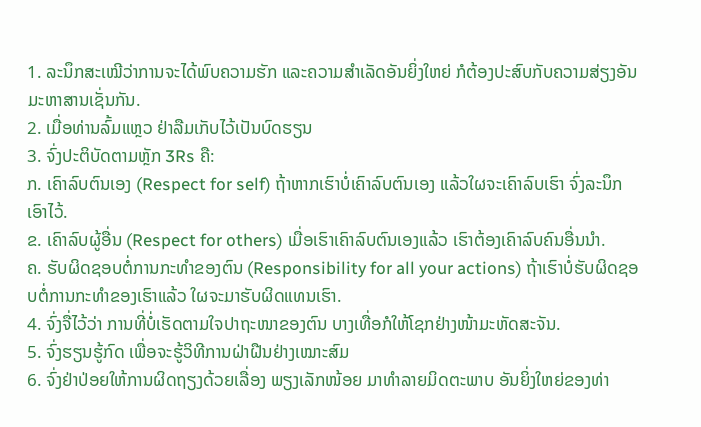1. ລະນຶກສະເໝີວ່າການຈະໄດ້ພົບຄວາມຮັກ ແລະຄວາມສຳເລັດອັນຍິ່ງໃຫຍ່ ກໍຕ້ອງປະສົບກັບຄວາມສ່ຽງອັນມະຫາສານເຊັ່ນກັນ.
2. ເມື່ອທ່ານລົ້ມແຫຼວ ຢ່າລືມເກັບໄວ້ເປັນບົດຮຽນ
3. ຈົ່ງປະຕິບັດຕາມຫຼັກ 3Rs ຄື:
ກ. ເຄົາລົບຕົນເອງ (Respect for self) ຖ້າຫາກເຮົາບໍ່ເຄົາລົບຕົນເອງ ແລ້ວໃຜຈະເຄົາລົບເຮົາ ຈົ່ງລະນຶກເອົາໄວ້.
ຂ. ເຄົາລົບຜູ້ອື່ນ (Respect for others) ເມື່ອເຮົາເຄົາລົບຕົນເອງແລ້ວ ເຮົາຕ້ອງເຄົາລົບຄົນອື່ນນຳ.
ຄ. ຮັບຜິດຊອບຕໍ່ການກະທຳຂອງຕົນ (Responsibility for all your actions) ຖ້າເຮົາບໍ່ຮັບຜິດຊອບຕໍ່ການກະທຳຂອງເຮົາແລ້ວ ໃຜຈະມາຮັບຜິດແທນເຮົາ.
4. ຈົ່ງຈື່ໄວ້ວ່າ ການທີ່ບໍ່ເຮັດຕາມໃຈປາຖະໜາຂອງຕົນ ບາງເທື່ອກໍໃຫ້ໂຊກຢ່າງໜ້າມະຫັດສະຈັນ.
5. ຈົ່ງຮຽນຮູ້ກົດ ເພື່ອຈະຮູ້ວິທີການຝ່າຝືນຢ່າງເໝາະສົມ
6. ຈົ່ງຢ່າປ່ອຍໃຫ້ການຜິດຖຽງດ້ວຍເລື່ອງ ພຽງເລັກໜ້ອຍ ມາທຳລາຍມິດຕະພາບ ອັນຍິ່ງໃຫຍ່ຂອງທ່າ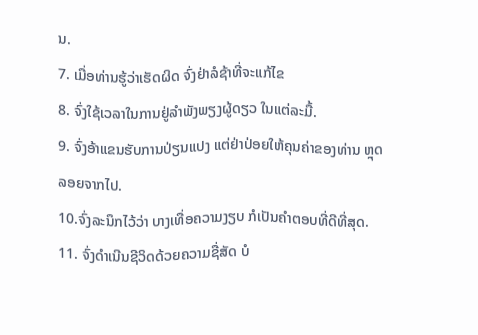ນ.
7. ເມື່ອທ່ານຮູ້ວ່າເຮັດຜິດ ຈົ່ງຢ່າລໍຊ້າທີ່ຈະແກ້ໄຂ
8. ຈົ່ງໃຊ້ເວລາໃນການຢູ່ລຳພັງພຽງຜູ້ດຽວ ໃນແຕ່ລະມື້.
9. ຈົ່ງອ້າແຂນຮັບການປ່ຽນແປງ ແຕ່ຢ່າປ່ອຍໃຫ້ຄຸນຄ່າຂອງທ່ານ ຫຼຸດລອຍຈາກໄປ.
10.ຈົ່ງລະນຶກໄວ້ວ່າ ບາງເທື່ອຄວາມງຽບ ກໍເປັນຄຳຕອບທີ່ດີທີ່ສຸດ.
11. ຈົ່ງດຳເນີນຊີວິດດ້ວຍຄວາມຊື່ສັດ ບໍ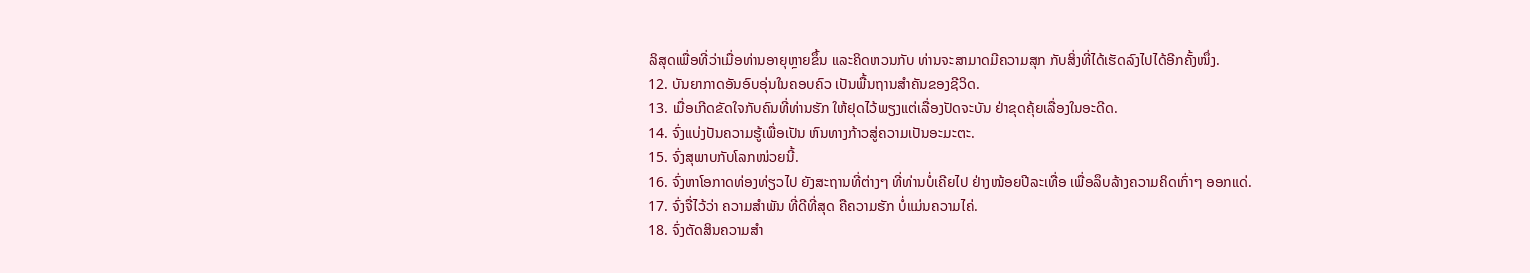ລິສຸດເພື່ອທີ່ວ່າເມື່ອທ່ານອາຍຸຫຼາຍຂຶ້ນ ແລະຄິດຫວນກັບ ທ່ານຈະສາມາດມີຄວາມສຸກ ກັບສິ່ງທີ່ໄດ້ເຮັດລົງໄປໄດ້ອີກຄັ້ງໜຶ່ງ.
12. ບັນຍາກາດອັນອົບອຸ່ນໃນຄອບຄົວ ເປັນພື້ນຖານສຳຄັນຂອງຊີວິດ.
13. ເມື່ອເກີດຂັດໃຈກັບຄົນທີ່ທ່ານຮັກ ໃຫ້ຢຸດໄວ້ພຽງແຕ່ເລື່ອງປັດຈະບັນ ຢ່າຂຸດຄຸ້ຍເລື່ອງໃນອະດີດ.
14. ຈົ່ງແບ່ງປັນຄວາມຮູ້ເພື່ອເປັນ ຫົນທາງກ້າວສູ່ຄວາມເປັນອະມະຕະ.
15. ຈົ່ງສຸພາບກັບໂລກໜ່ວຍນີ້.
16. ຈົ່ງຫາໂອກາດທ່ອງທ່ຽວໄປ ຍັງສະຖານທີ່ຕ່າງໆ ທີ່ທ່ານບໍ່ເຄີຍໄປ ຢ່າງໜ້ອຍປີລະເທື່ອ ເພື່ອລຶບລ້າງຄວາມຄິດເກົ່າໆ ອອກແດ່.
17. ຈົ່ງຈື່ໄວ້ວ່າ ຄວາມສຳພັນ ທີ່ດີທີ່ສຸດ ຄືຄວາມຮັກ ບໍ່ແມ່ນຄວາມໄຄ່.
18. ຈົ່ງຕັດສິນຄວາມສຳ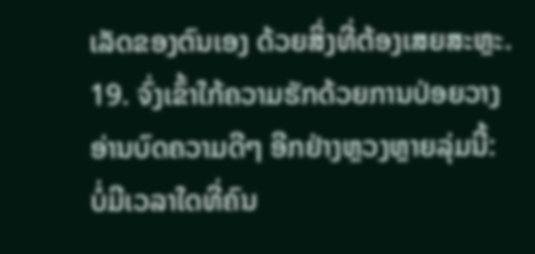ເລັດຂອງຕົນເອງ ດ້ວຍສິ່ງທີ່ຕ້ອງເສຍສະຫຼະ.
19. ຈົ່ງເຂົ້າໃກ້ຄວາມຮັກດ້ວຍການປ່ອຍວາງ
ອ່ານບົດຄວາມດີໆ ອີກຢ່າງຫຼວງຫຼາຍລຸ່ມນີ້:
ບໍ່ມີເວລາໃດທີ່ຄົນ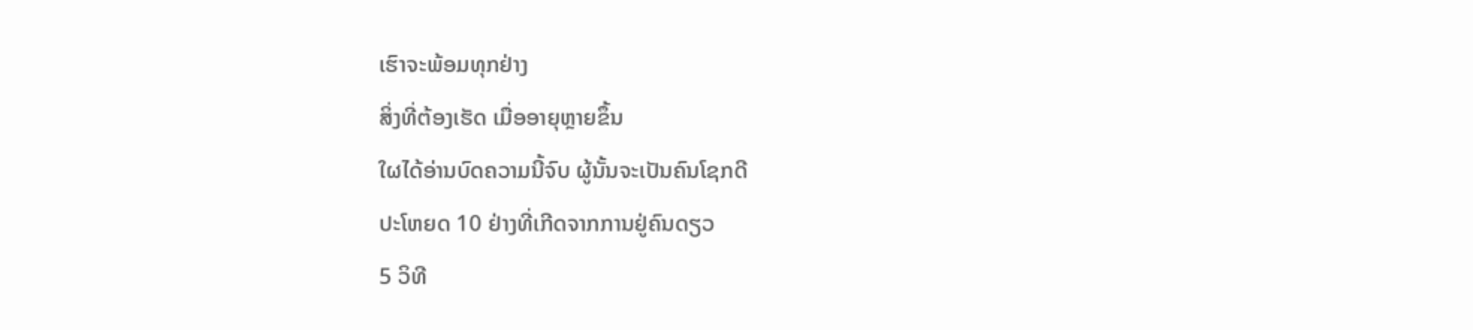ເຮົາຈະພ້ອມທຸກຢ່າງ
ສິ່ງທີ່ຕ້ອງເຮັດ ເມື່ອອາຍຸຫຼາຍຂຶ້ນ
ໃຜໄດ້ອ່ານບົດຄວາມນີ້ຈົບ ຜູ້ນັ້ນຈະເປັນຄົນໂຊກດີ
ປະໂຫຍດ 10 ຢ່າງທີ່ເກີດຈາກການຢູ່ຄົນດຽວ
5 ວິທີ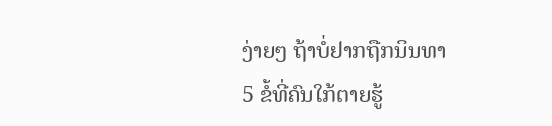ງ່າຍໆ ຖ້າບໍ່ຢາກຖືກນິນທາ
5 ຂໍ້ທີ່ຄົນໃກ້ຕາຍຮູ້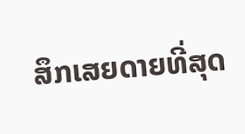ສຶກເສຍດາຍທີ່ສຸດ